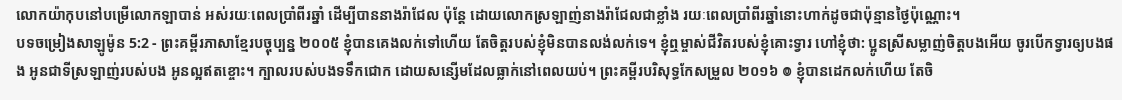លោកយ៉ាកុបនៅបម្រើលោកឡាបាន់ អស់រយៈពេលប្រាំពីរឆ្នាំ ដើម្បីបាននាងរ៉ាជែល ប៉ុន្តែ ដោយលោកស្រឡាញ់នាងរ៉ាជែលជាខ្លាំង រយៈពេលប្រាំពីរឆ្នាំនោះហាក់ដូចជាប៉ុន្មានថ្ងៃប៉ុណ្ណោះ។
បទចម្រៀងសាឡូម៉ូន 5:2 - ព្រះគម្ពីរភាសាខ្មែរបច្ចុប្បន្ន ២០០៥ ខ្ញុំបានគេងលក់ទៅហើយ តែចិត្តរបស់ខ្ញុំមិនបានលង់លក់ទេ។ ខ្ញុំឮម្ចាស់ជីវិតរបស់ខ្ញុំគោះទ្វារ ហៅខ្ញុំថា: ប្អូនស្រីសម្លាញ់ចិត្តបងអើយ ចូរបើកទ្វារឲ្យបងផង អូនជាទីស្រឡាញ់របស់បង អូនល្អឥតខ្ចោះ។ ក្បាលរបស់បងទទឹកជោក ដោយសន្សើមដែលធ្លាក់នៅពេលយប់។ ព្រះគម្ពីរបរិសុទ្ធកែសម្រួល ២០១៦ ៙ ខ្ញុំបានដេកលក់ហើយ តែចិ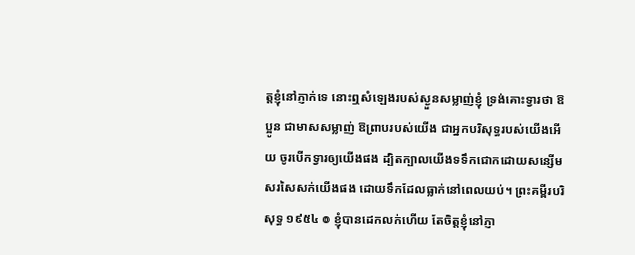ត្តខ្ញុំនៅភ្ញាក់ទេ នោះឮសំឡេងរបស់ស្ងួនសម្លាញ់ខ្ញុំ ទ្រង់គោះទ្វារថា ឱប្អូន ជាមាសសម្លាញ់ ឱព្រាបរបស់យើង ជាអ្នកបរិសុទ្ធរបស់យើងអើយ ចូរបើកទ្វារឲ្យយើងផង ដ្បិតក្បាលយើងទទឹកជោកដោយសន្សើម សរសៃសក់យើងផង ដោយទឹកដែលធ្លាក់នៅពេលយប់។ ព្រះគម្ពីរបរិសុទ្ធ ១៩៥៤ ៙ ខ្ញុំបានដេកលក់ហើយ តែចិត្តខ្ញុំនៅភ្ញា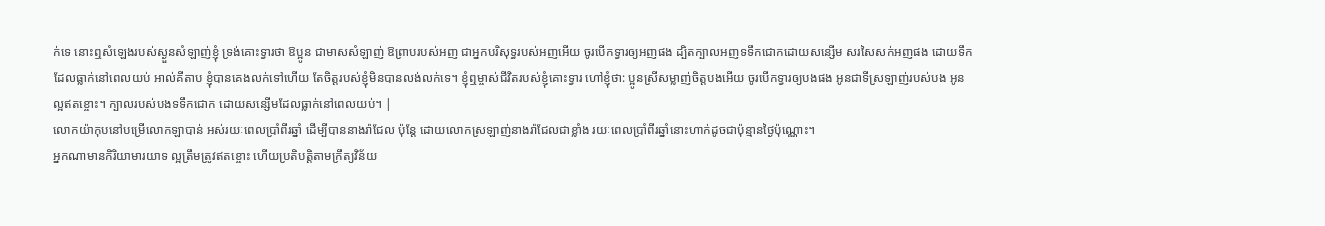ក់ទេ នោះឮសំឡេងរបស់ស្ងួនសំឡាញ់ខ្ញុំ ទ្រង់គោះទ្វារថា ឱប្អូន ជាមាសសំឡាញ់ ឱព្រាបរបស់អញ ជាអ្នកបរិសុទ្ធរបស់អញអើយ ចូរបើកទ្វារឲ្យអញផង ដ្បិតក្បាលអញទទឹកជោកដោយសន្សើម សរសៃសក់អញផង ដោយទឹកដែលធ្លាក់នៅពេលយប់ អាល់គីតាប ខ្ញុំបានគេងលក់ទៅហើយ តែចិត្តរបស់ខ្ញុំមិនបានលង់លក់ទេ។ ខ្ញុំឮម្ចាស់ជីវិតរបស់ខ្ញុំគោះទ្វារ ហៅខ្ញុំថា: ប្អូនស្រីសម្លាញ់ចិត្តបងអើយ ចូរបើកទ្វារឲ្យបងផង អូនជាទីស្រឡាញ់របស់បង អូនល្អឥតខ្ចោះ។ ក្បាលរបស់បងទទឹកជោក ដោយសន្សើមដែលធ្លាក់នៅពេលយប់។ |
លោកយ៉ាកុបនៅបម្រើលោកឡាបាន់ អស់រយៈពេលប្រាំពីរឆ្នាំ ដើម្បីបាននាងរ៉ាជែល ប៉ុន្តែ ដោយលោកស្រឡាញ់នាងរ៉ាជែលជាខ្លាំង រយៈពេលប្រាំពីរឆ្នាំនោះហាក់ដូចជាប៉ុន្មានថ្ងៃប៉ុណ្ណោះ។
អ្នកណាមានកិរិយាមារយាទ ល្អត្រឹមត្រូវឥតខ្ចោះ ហើយប្រតិបត្តិតាមក្រឹត្យវិន័យ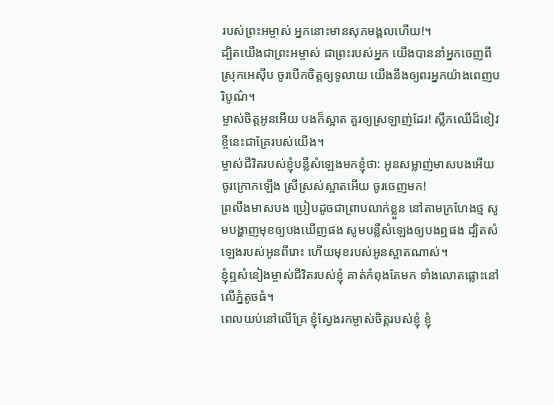របស់ព្រះអម្ចាស់ អ្នកនោះមានសុភមង្គលហើយ!។
ដ្បិតយើងជាព្រះអម្ចាស់ ជាព្រះរបស់អ្នក យើងបាននាំអ្នកចេញពីស្រុកអេស៊ីប ចូរបើកចិត្តឲ្យទូលាយ យើងនឹងឲ្យពរអ្នកយ៉ាងពេញបរិបូណ៌។
ម្ចាស់ចិត្តអូនអើយ បងក៏ស្អាត គួរឲ្យស្រឡាញ់ដែរ! ស្លឹកឈើដ៏ខៀវខ្ចីនេះជាគ្រែរបស់យើង។
ម្ចាស់ជីវិតរបស់ខ្ញុំបន្លឺសំឡេងមកខ្ញុំថា: អូនសម្លាញ់មាសបងអើយ ចូរក្រោកឡើង ស្រីស្រស់ស្អាតអើយ ចូរចេញមក!
ព្រលឹងមាសបង ប្រៀបដូចជាព្រាបលាក់ខ្លួន នៅតាមក្រហែងថ្ម សូមបង្ហាញមុខឲ្យបងឃើញផង សូមបន្លឺសំឡេងឲ្យបងឮផង ដ្បិតសំឡេងរបស់អូនពីរោះ ហើយមុខរបស់អូនស្អាតណាស់។
ខ្ញុំឮសំនៀងម្ចាស់ជីវិតរបស់ខ្ញុំ គាត់កំពុងតែមក ទាំងលោតផ្លោះនៅលើភ្នំតូចធំ។
ពេលយប់នៅលើគ្រែ ខ្ញុំស្វែងរកម្ចាស់ចិត្តរបស់ខ្ញុំ ខ្ញុំ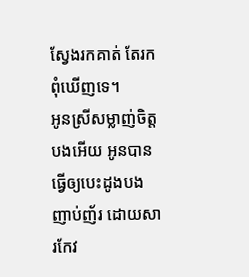ស្វែងរកគាត់ តែរកពុំឃើញទេ។
អូនស្រីសម្លាញ់ចិត្តបងអើយ អូនបានធ្វើឲ្យបេះដូងបងញាប់ញ័រ ដោយសារកែវ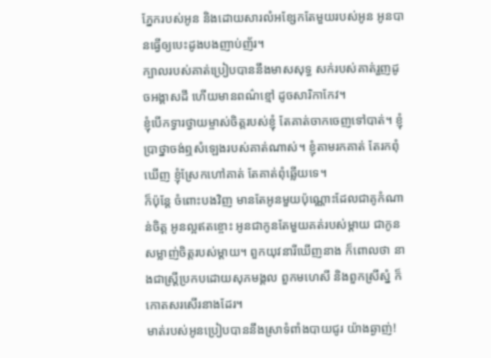ភ្នែករបស់អូន និងដោយសារលំអខ្សែកតែមួយរបស់អូន អូនបានធ្វើឲ្យបេះដូងបងញាប់ញ័រ។
ក្បាលរបស់គាត់ប្រៀបបាននឹងមាសសុទ្ធ សក់របស់គាត់រួញដូចអង្គាសដី ហើយមានពណ៌ខ្មៅ ដូចសារិកាកែវ។
ខ្ញុំបើកទ្វារថ្វាយម្ចាស់ចិត្តរបស់ខ្ញុំ តែគាត់ចាកចេញទៅបាត់។ ខ្ញុំប្រាថ្នាចង់ឮសំឡេងរបស់គាត់ណាស់។ ខ្ញុំតាមរកគាត់ តែរកពុំឃើញ ខ្ញុំស្រែកហៅគាត់ តែគាត់ពុំឆ្លើយទេ។
ក៏ប៉ុន្តែ ចំពោះបងវិញ មានតែអូនមួយប៉ុណ្ណោះដែលជាគូកំណាន់ចិត្ត អូនល្អឥតខ្ចោះ អូនជាកូនតែមួយគត់របស់ម្ដាយ ជាកូនសម្លាញ់ចិត្តរបស់ម្ដាយ។ ពួកយុវនារីឃើញនាង ក៏ពោលថា នាងជាស្ត្រីប្រកបដោយសុភមង្គល ពួកមហេសី និងពួកស្រីស្នំ ក៏កោតសរសើរនាងដែរ។
មាត់របស់អូនប្រៀបបាននឹងស្រាទំពាំងបាយជូរ យ៉ាងឆ្ងាញ់!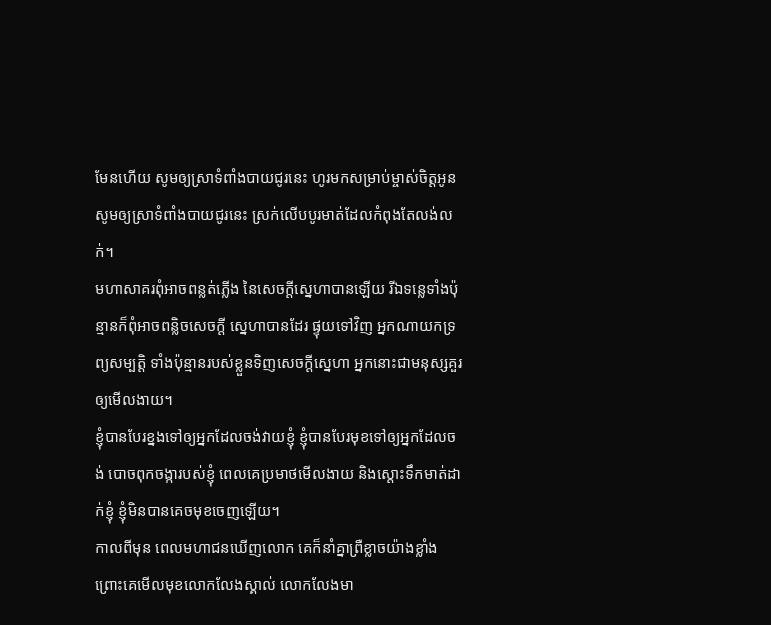មែនហើយ សូមឲ្យស្រាទំពាំងបាយជូរនេះ ហូរមកសម្រាប់ម្ចាស់ចិត្តអូន សូមឲ្យស្រាទំពាំងបាយជូរនេះ ស្រក់លើបបូរមាត់ដែលកំពុងតែលង់លក់។
មហាសាគរពុំអាចពន្លត់ភ្លើង នៃសេចក្ដីស្នេហាបានឡើយ រីឯទន្លេទាំងប៉ុន្មានក៏ពុំអាចពន្លិចសេចក្ដី ស្នេហាបានដែរ ផ្ទុយទៅវិញ អ្នកណាយកទ្រព្យសម្បត្តិ ទាំងប៉ុន្មានរបស់ខ្លួនទិញសេចក្ដីស្នេហា អ្នកនោះជាមនុស្សគួរឲ្យមើលងាយ។
ខ្ញុំបានបែរខ្នងទៅឲ្យអ្នកដែលចង់វាយខ្ញុំ ខ្ញុំបានបែរមុខទៅឲ្យអ្នកដែលចង់ បោចពុកចង្ការបស់ខ្ញុំ ពេលគេប្រមាថមើលងាយ និងស្ដោះទឹកមាត់ដាក់ខ្ញុំ ខ្ញុំមិនបានគេចមុខចេញឡើយ។
កាលពីមុន ពេលមហាជនឃើញលោក គេក៏នាំគ្នាព្រឺខ្លាចយ៉ាងខ្លាំង ព្រោះគេមើលមុខលោកលែងស្គាល់ លោកលែងមា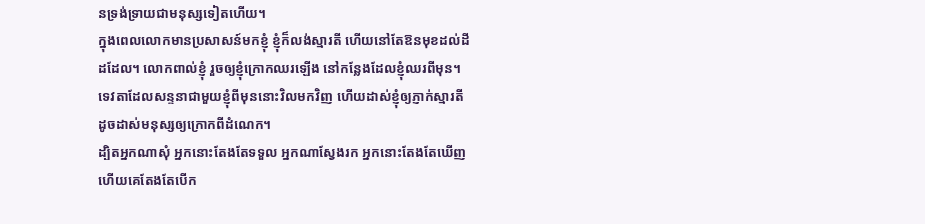នទ្រង់ទ្រាយជាមនុស្សទៀតហើយ។
ក្នុងពេលលោកមានប្រសាសន៍មកខ្ញុំ ខ្ញុំក៏លង់ស្មារតី ហើយនៅតែឱនមុខដល់ដីដដែល។ លោកពាល់ខ្ញុំ រួចឲ្យខ្ញុំក្រោកឈរឡើង នៅកន្លែងដែលខ្ញុំឈរពីមុន។
ទេវតាដែលសន្ទនាជាមួយខ្ញុំពីមុននោះវិលមកវិញ ហើយដាស់ខ្ញុំឲ្យភ្ញាក់ស្មារតី ដូចដាស់មនុស្សឲ្យក្រោកពីដំណេក។
ដ្បិតអ្នកណាសុំ អ្នកនោះតែងតែទទួល អ្នកណាស្វែងរក អ្នកនោះតែងតែឃើញ ហើយគេតែងតែបើក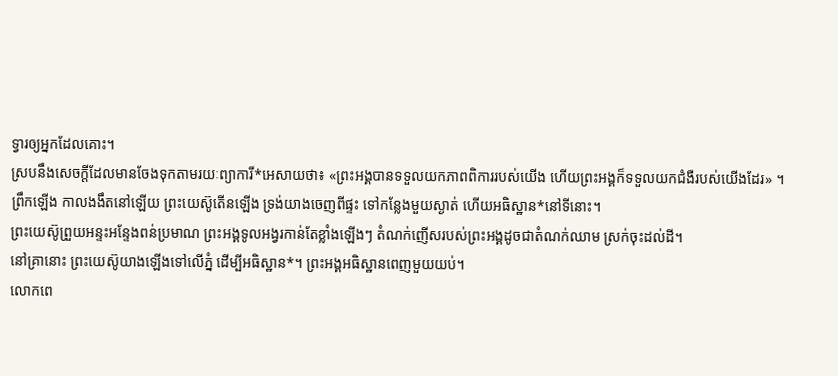ទ្វារឲ្យអ្នកដែលគោះ។
ស្របនឹងសេចក្ដីដែលមានចែងទុកតាមរយៈព្យាការី*អេសាយថា៖ «ព្រះអង្គបានទទួលយកភាពពិការរបស់យើង ហើយព្រះអង្គក៏ទទួលយកជំងឺរបស់យើងដែរ» ។
ព្រឹកឡើង កាលងងឹតនៅឡើយ ព្រះយេស៊ូតើនឡើង ទ្រង់យាងចេញពីផ្ទះ ទៅកន្លែងមួយស្ងាត់ ហើយអធិស្ឋាន*នៅទីនោះ។
ព្រះយេស៊ូព្រួយអន្ទះអន្ទែងពន់ប្រមាណ ព្រះអង្គទូលអង្វរកាន់តែខ្លាំងឡើងៗ តំណក់ញើសរបស់ព្រះអង្គដូចជាតំណក់ឈាម ស្រក់ចុះដល់ដី។
នៅគ្រានោះ ព្រះយេស៊ូយាងឡើងទៅលើភ្នំ ដើម្បីអធិស្ឋាន*។ ព្រះអង្គអធិស្ឋានពេញមួយយប់។
លោកពេ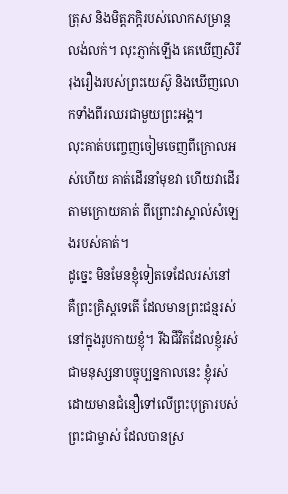ត្រុស និងមិត្តភក្ដិរបស់លោកសម្រាន្ដលង់លក់។ លុះភ្ញាក់ឡើង គេឃើញសិរីរុងរឿងរបស់ព្រះយេស៊ូ និងឃើញលោកទាំងពីរឈរជាមួយព្រះអង្គ។
លុះគាត់បញ្ចេញចៀមចេញពីក្រោលអស់ហើយ គាត់ដើរនាំមុខវា ហើយវាដើរតាមក្រោយគាត់ ពីព្រោះវាស្គាល់សំឡេងរបស់គាត់។
ដូច្នេះ មិនមែនខ្ញុំទៀតទេដែលរស់នៅ គឺព្រះគ្រិស្តទេតើ ដែលមានព្រះជន្មរស់នៅក្នុងរូបកាយខ្ញុំ។ រីឯជីវិតដែលខ្ញុំរស់ជាមនុស្សនាបច្ចុប្បន្នកាលនេះ ខ្ញុំរស់ដោយមានជំនឿទៅលើព្រះបុត្រារបស់ព្រះជាម្ចាស់ ដែលបានស្រ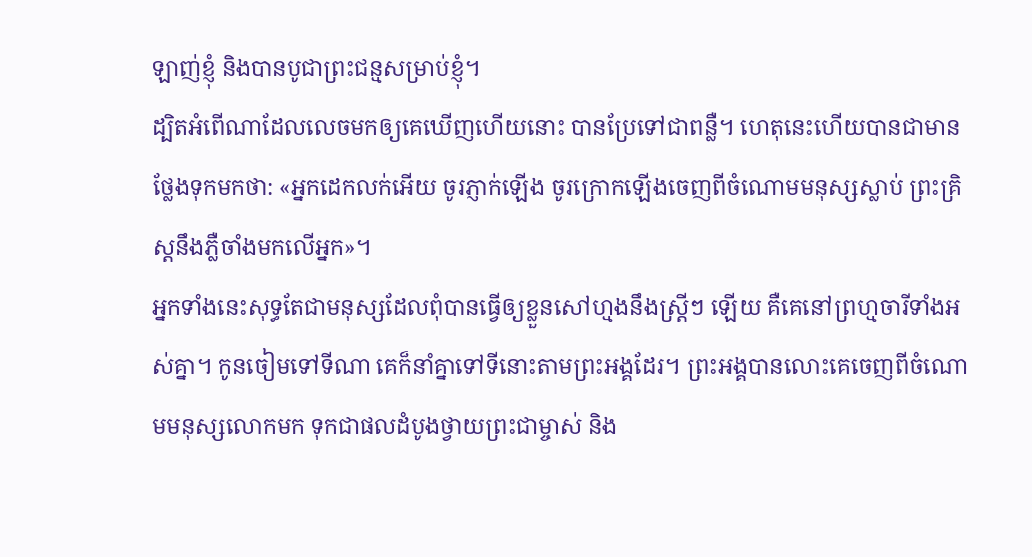ឡាញ់ខ្ញុំ និងបានបូជាព្រះជន្មសម្រាប់ខ្ញុំ។
ដ្បិតអំពើណាដែលលេចមកឲ្យគេឃើញហើយនោះ បានប្រែទៅជាពន្លឺ។ ហេតុនេះហើយបានជាមានថ្លែងទុកមកថា: «អ្នកដេកលក់អើយ ចូរភ្ញាក់ឡើង ចូរក្រោកឡើងចេញពីចំណោមមនុស្សស្លាប់ ព្រះគ្រិស្តនឹងភ្លឺចាំងមកលើអ្នក»។
អ្នកទាំងនេះសុទ្ធតែជាមនុស្សដែលពុំបានធ្វើឲ្យខ្លួនសៅហ្មងនឹងស្ត្រីៗ ឡើយ គឺគេនៅព្រហ្មចារីទាំងអស់គ្នា។ កូនចៀមទៅទីណា គេក៏នាំគ្នាទៅទីនោះតាមព្រះអង្គដែរ។ ព្រះអង្គបានលោះគេចេញពីចំណោមមនុស្សលោកមក ទុកជាផលដំបូងថ្វាយព្រះជាម្ចាស់ និង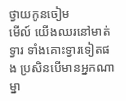ថ្វាយកូនចៀម
មើល៍ យើងឈរនៅមាត់ទ្វារ ទាំងគោះទ្វារទៀតផង ប្រសិនបើមានអ្នកណាម្នា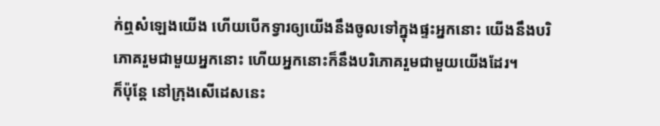ក់ឮសំឡេងយើង ហើយបើកទ្វារឲ្យយើងនឹងចូលទៅក្នុងផ្ទះអ្នកនោះ យើងនឹងបរិភោគរួមជាមួយអ្នកនោះ ហើយអ្នកនោះក៏នឹងបរិភោគរួមជាមួយយើងដែរ។
ក៏ប៉ុន្តែ នៅក្រុងសើដេសនេះ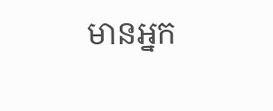មានអ្នក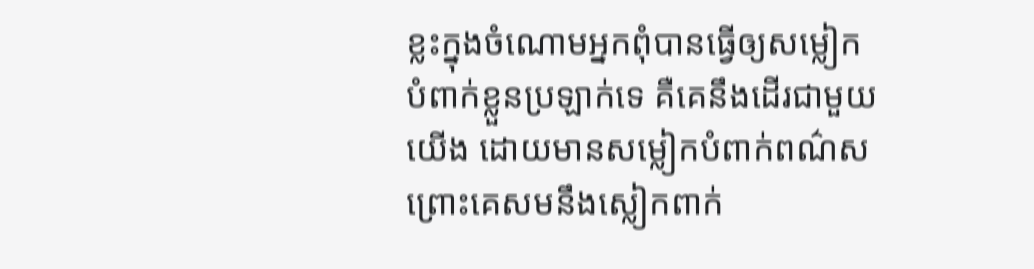ខ្លះក្នុងចំណោមអ្នកពុំបានធ្វើឲ្យសម្លៀកបំពាក់ខ្លួនប្រឡាក់ទេ គឺគេនឹងដើរជាមួយយើង ដោយមានសម្លៀកបំពាក់ពណ៌ស ព្រោះគេសមនឹងស្លៀកពាក់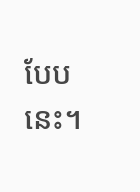បែបនេះ។